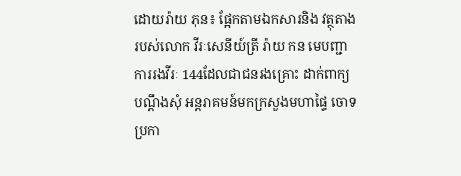ដោយរ៉ាយ ភុន៖ ផ្អែកតាមឯកសារនិង វត្ថុតាងរបស់លោក វីរៈសេនីយ៍ត្រី រ៉ាយ កន មេបញ្ជាការរងវីរៈ 144ដែលជាជនរងគ្រោះ ដាក់ពាក្យបណ្ដឹងសុំ អន្ដរាគមន៍មកក្រសួងមហាផ្ទៃ ចោទប្រកា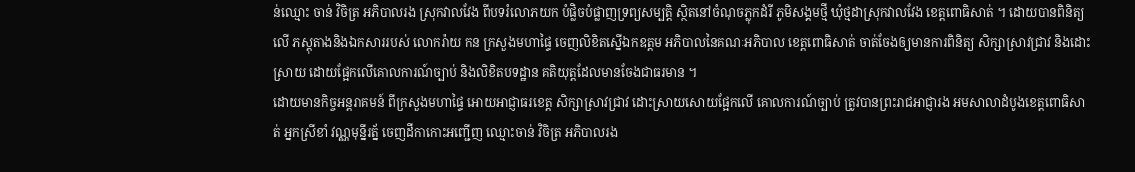ន់ឈ្មោះ ចាន់ វិចិត្រ អភិបាលរង ស្រុកវាលវែង ពីបទរំលោភយក បំផ្លិចបំផ្លាញទ្រព្យសម្បត្តិ ស្ថិតនៅចំណុចភ្លុកដំរី ភូមិសង្គមថ្មី ឃុំថ្មដាស្រុកវាលវែង ខេត្តពោធិសាត់ ។ ដោយបានពិនិត្យលើ ភស្ដុតាងនិងឯកសាររបស់ លោករ៉ាយ កន ក្រសួងមហាផ្ទៃ ចេញលិខិតស្នើឯកឧត្ដម អភិបាលនៃគណៈអភិបាល ខេត្តពោធិសាត់ ចាត់ចែងឲ្យមានការពិនិត្យ សិក្សាស្រាវជ្រាវ និងដោះស្រាយ ដោយផ្អែកលើគោលការណ៍ច្បាប់ និងលិខិតបទដ្ឋាន គតិយុត្តដែលមានចែងជាធរមាន ។
ដោយមានកិច្ចអន្តរាគមន៍ ពីក្រសួងមហាផ្ទៃ អោយអាជ្ញាធរខេត្ត សិក្សាស្រាវជ្រាវ ដោះស្រាយសោយផ្អែកលើ គោលការណ៍ច្បាប់ ត្រូវបានព្រះរាជអាជ្ញារង អមសាលាដំបូងខេត្តពោធិសាត់ អ្នកស្រីខាំ វណ្ណមុន្នីរត្ន័ ចេញដីកាកោះអញ្ជើញ ឈ្មោះចាន់ វិចិត្រ អភិបាលរង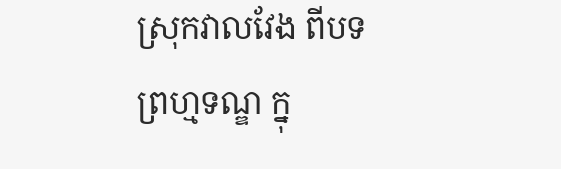ស្រុកវាលវែង ពីបទព្រហ្មទណ្ឌ ក្នុ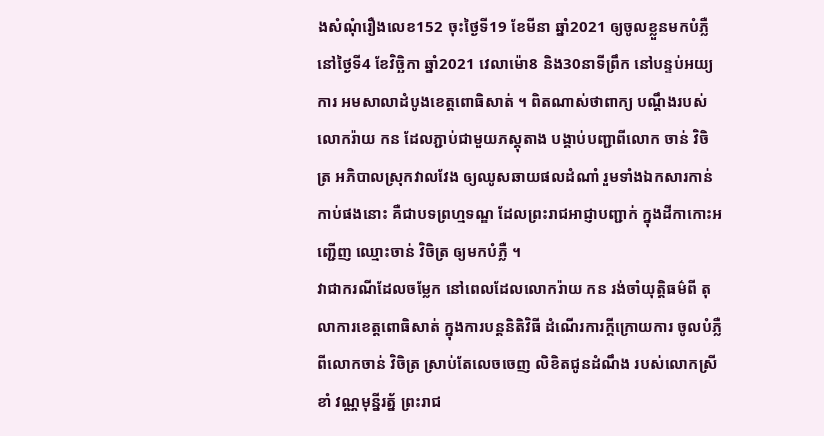ងសំណុំរឿងលេខ152 ចុះថ្ងៃទី19 ខែមីនា ឆ្នាំ2021 ឲ្យចូលខ្លួនមកបំភ្លឺ នៅថ្ងៃទី4 ខែវិច្ឆិកា ឆ្នាំ2021 វេលាម៉ោ8 និង30នាទីព្រឹក នៅបន្ទប់អយ្យការ អមសាលាដំបូងខេត្តពោធិសាត់ ។ ពិតណាស់ថាពាក្យ បណ្ដឹងរបស់លោករ៉ាយ កន ដែលភ្ជាប់ជាមួយភស្តុតាង បង្គាប់បញ្ជាពីលោក ចាន់ វិចិត្រ អភិបាលស្រុកវាលវែង ឲ្យឈូសឆាយផលដំណាំ រួមទាំងឯកសារកាន់កាប់ផងនោះ គឺជាបទព្រហ្មទណ្ឌ ដែលព្រះរាជអាជ្ញាបញ្ជាក់ ក្នុងដីកាកោះអញ្ជើញ ឈ្មោះចាន់ វិចិត្រ ឲ្យមកបំភ្លឺ ។
វាជាករណីដែលចម្លែក នៅពេលដែលលោករ៉ាយ កន រង់ចាំយុត្តិធម៌ពី តុលាការខេត្តពោធិសាត់ ក្នុងការបន្តនិតិវិធី ដំណើរការក្ដីក្រោយការ ចូលបំភ្លឺពីលោកចាន់ វិចិត្រ ស្រាប់តែលេចចេញ លិខិតជូនដំណឹង របស់លោកស្រីខាំ វណ្ណមុន្នីរត្ន័ ព្រះរាជ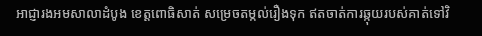អាជ្ញារងអមសាលាដំបូង ខេត្តពោធិសាត់ សម្រេចតម្កល់រឿងទុក ឥតចាត់ការឆ្កុយរបស់គាត់ទៅវិ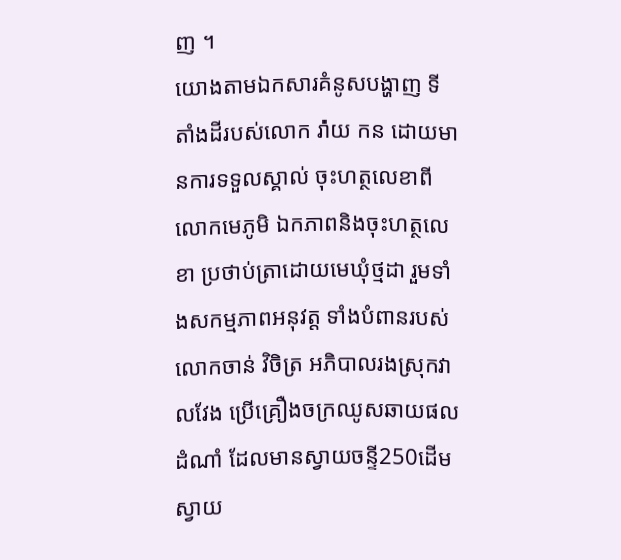ញ ។
យោងតាមឯកសារគំនូសបង្ហាញ ទីតាំងដីរបស់លោក រ៉ា់យ កន ដោយមានការទទួលស្គាល់ ចុះហត្ថលេខាពីលោកមេភូមិ ឯកភាពនិងចុះហត្ថលេខា ប្រថាប់ត្រាដោយមេឃុំថ្មដា រួមទាំងសកម្មភាពអនុវត្ត ទាំងបំពានរបស់លោកចាន់ វិចិត្រ អភិបាលរងស្រុកវាលវែង ប្រើគ្រឿងចក្រឈូសឆាយផលដំណាំ ដែលមានស្វាយចន្ទី250ដើម ស្វាយ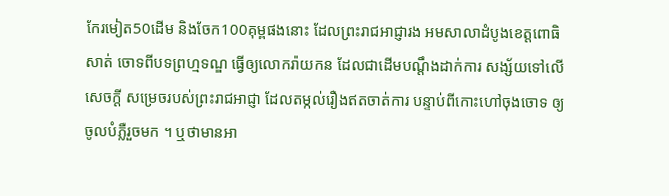កែរមៀត50ដើម និងចែក100គុម្ពផងនោះ ដែលព្រះរាជអាជ្ញារង អមសាលាដំបូងខេត្តពោធិសាត់ ចោទពីបទព្រហ្មទណ្ឌ ធ្វើឲ្យលោករ៉ាយកន ដែលជាដើមបណ្ដឹងដាក់ការ សង្ស័យទៅលើសេចក្ដី សម្រេចរបស់ព្រះរាជអាជ្ញា ដែលតម្កល់រឿងឥតចាត់ការ បន្ទាប់ពីកោះហៅចុងចោទ ឲ្យចូលបំភ្លឺរួចមក ។ ឬថាមានអា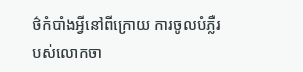ថ៌កំបាំងអ្វីនៅពីក្រោយ ការចូលបំភ្លឺរបស់លោកចា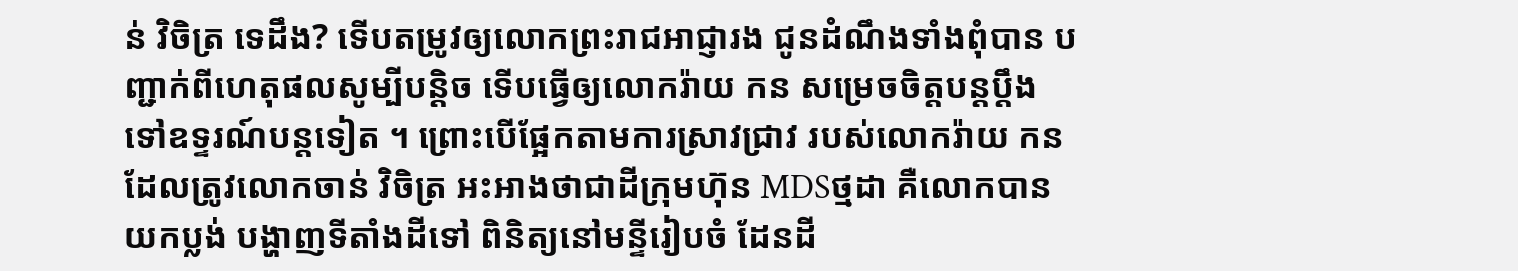ន់ វិចិត្រ ទេដឹង? ទើបតម្រូវឲ្យលោកព្រះរាជអាជ្ញារង ជូនដំណឹងទាំងពុំបាន បញ្ជាក់ពីហេតុផលសូម្បីបន្តិច ទើបធ្វើឲ្យលោករ៉ាយ កន សម្រេចចិត្តបន្តប្ដឹង ទៅឧទ្ទរណ៍បន្តទៀត ។ ព្រោះបើផ្អែកតាមការស្រាវជ្រាវ របស់លោករ៉ាយ កន ដែលត្រូវលោកចាន់ វិចិត្រ អះអាងថាជាដីក្រុមហ៊ុន MDSថ្មដា គឺលោកបានយកប្លង់ បង្ហាញទីតាំងដីទៅ ពិនិត្យនៅមន្ទីរៀបចំ ដែនដី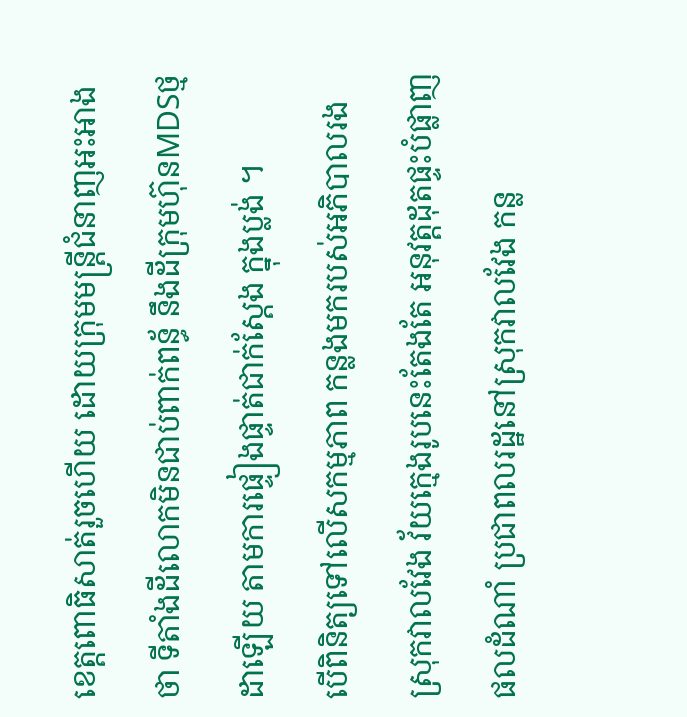ខេត្តពោធិសាត់រួចហើយ ដោយក្រុមមន្ត្រីជំនាញអះអាងថា ទីតាំងដីលោកមិនជាប់ពាក់ពន្ធ័ នឹងដីក្រុមហ៊ុនMDSថ្មដាឡើយ តាមការផ្ទៀងផ្ទាត់ជាក់ស្ដែង ក្នុងប្លង់ ។
បើពិនិត្យទៅលើសកម្មភាព កន្លងមករបស់អភិបាលរង ស្រុកវាលវែង វ័យក្មេងរូបនេះតែងតែ អនុវត្តដុតផ្ទះបំផ្លាញផលដំណាំ ប្រជាពលរដ្ឋនៅស្រុកវាលវែង កន្ល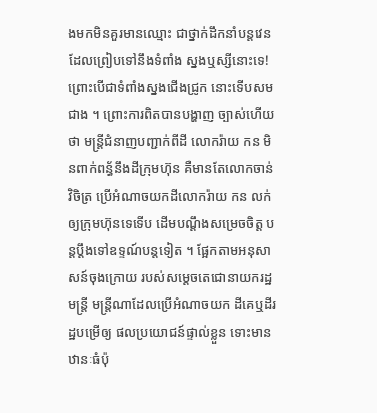ងមកមិនគួរមានឈ្មោះ ជាថ្នាក់ដឹកនាំបន្តវេន ដែលព្រៀបទៅនឹងទំពាំង ស្នងឬស្សីនោះទេ! ព្រោះបើជាទំពាំងស្នងជើងជ្រូក នោះទើបសមជាង ។ ព្រោះការពិតបានបង្ហាញ ច្បាស់ហើយថា មន្រ្តីជំនាញបញ្ជាក់ពីដី លោករ៉ាយ កន មិនពាក់ពន្ធ័នឹងដីក្រុមហ៊ុន គឺមានតែលោកចាន់ វិចិត្រ ប្រើអំណាចយកដីលោករ៉ាយ កន លក់ឲ្យក្រុមហ៊ុនទេទើប ដើមបណ្ដឹងសម្រេចចិត្ត បន្តប្ដឹងទៅឧទ្ទណ៍បន្តទៀត ។ ផ្អែកតាមអនុសាសន៍ចុងក្រោយ របស់សម្ដេចតេជោនាយករដ្ឋមន្រ្តី មន្ត្រីណាដែលប្រើអំណាចយក ដីគេឬដីរដ្ឋបម្រើឲ្យ ផលប្រយោជន៍ផ្ទាល់ខ្លួន ទោះមានឋានៈធំប៉ុ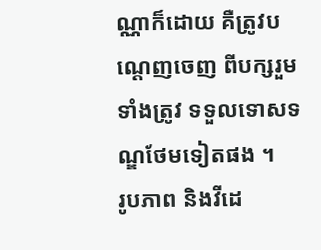ណ្ណាក៏ដោយ គឺត្រូវបណ្ដេញចេញ ពីបក្សរួមទាំងត្រូវ ទទួលទោសទណ្ឌថែមទៀតផង ។
រូបភាព និងវីដេ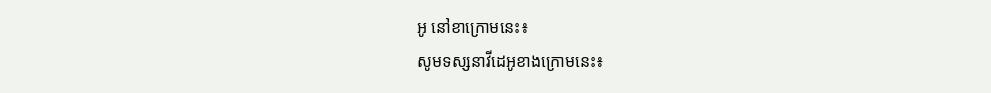អូ នៅខាក្រោមនេះ៖
សូមទស្សនាវីដេអូខាងក្រោមនេះ៖